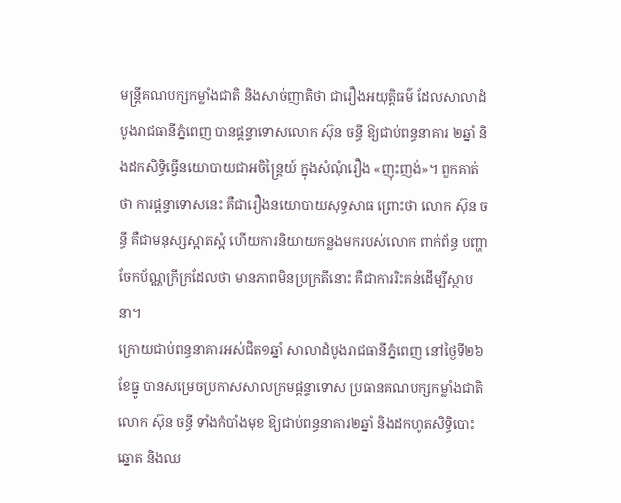មន្ត្រីគណបក្សកម្លាំងជាតិ និងសាច់ញាតិថា ជារឿងអយុត្តិធម៌ ដែលសាលាដំបូងរាជធានីភ្នំពេញ បានផ្ដន្ទាទោសលោក ស៊ុន ចន្ធី ឱ្យជាប់ពន្ធនាគារ ២ឆ្នាំ និងដកសិទ្ធិធ្វើនយោបាយជាអចិន្ត្រៃយ៍ ក្នុងសំណុំរឿង «ញុះញង់»។ ពួកគាត់ថា ការផ្ដន្ទាទោសនេះ គឺជារឿងនយោបាយសុទ្ធសាធ ព្រោះថា លោក ស៊ុន ចន្ធី គឺជាមនុស្សស្អាតស្អំ ហើយការនិយាយកន្លងមករបស់លោក ពាក់ព័ន្ធ បញ្ហាចែកប័ណ្ណក្រីក្រដែលថា មានភាពមិនប្រក្រតីនោះ គឺជាការរិះគន់ដើម្បីស្ថាបនា។
ក្រោយជាប់ពន្ធនាគារអស់ជិត១ឆ្នាំ សាលាដំបូងរាជធានីភ្នំពេញ នៅថ្ងៃទី២៦ ខែធ្នូ បានសម្រេចប្រកាសសាលក្រមផ្ដន្ទាទោស ប្រធានគណបក្សកម្លាំងជាតិ លោក ស៊ុន ចន្ធី ទាំងកំបាំងមុខ ឱ្យជាប់ពន្ធនាគារ២ឆ្នាំ និងដកហូតសិទ្ធិបោះឆ្នោត និងឈ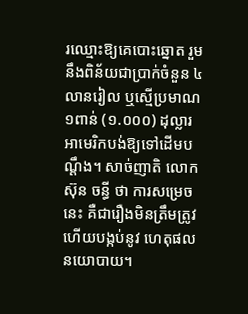រឈ្មោះឱ្យគេបោះឆ្នោត រួមនឹងពិន័យជាប្រាក់ចំនួន ៤លានរៀល ឬស្មើប្រមាណ ១ពាន់ (១.០០០) ដុល្លារអាមេរិកបង់ឱ្យទៅដើមបណ្ដឹង។ សាច់ញាតិ លោក ស៊ុន ចន្ធី ថា ការសម្រេចនេះ គឺជារឿងមិនត្រឹមត្រូវ ហើយបង្កប់នូវ ហេតុផលនយោបាយ។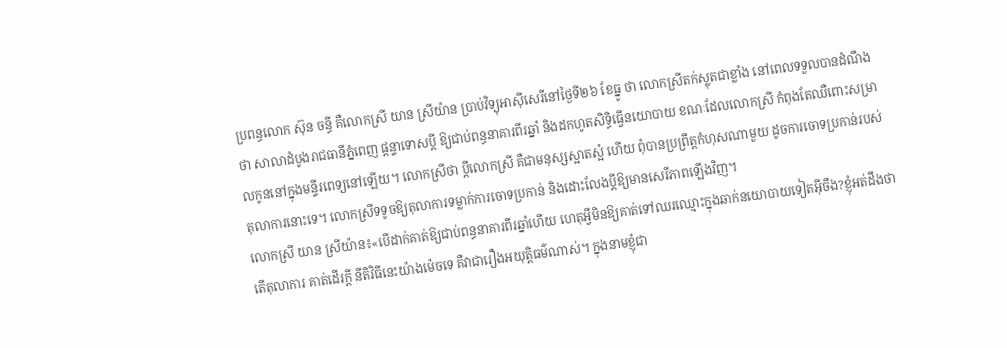ប្រពន្ធលោក ស៊ុន ចន្ធី គឺលោកស្រី យាន ស្រីយ៉ាន ប្រាប់វិទ្យុអាស៊ីសេរីនៅថ្ងៃទី២៦ ខែធ្នូ ថា លោកស្រីតក់ស្លុតជាខ្លាំង នៅពេលទទួលបានដំណឹងថា សាលាដំបូងរាជធានីភ្នំពេញ ផ្ដន្ទាទោសប្ដី ឱ្យជាប់ពន្ធនាគារពីរឆ្នាំ និងដកហូតសិទ្ធិធ្វើនយោបាយ ខណៈដែលលោកស្រី កំពុងតែឈឺពោះសម្រាលកូននៅក្នុងមន្ទីរពេទ្យនៅឡើយ។ លោកស្រីថា ប្ដីលោកស្រី គឺជាមនុស្សស្អាតស្អំ ហើយ ពុំបានប្រព្រឹត្តកំហុសណាមួយ ដូចការចោទប្រកាន់របស់តុលាការនោះទេ។ លោកស្រីទទូចឱ្យតុលាការទម្លាក់ការចោទប្រកាន់ និងដោះលែងប្ដីឱ្យមានសេរីភាពឡើងវិញ។
លោកស្រី យាន ស្រីយ៉ាន៖«បើដាក់គាត់ឱ្យជាប់ពន្ធនាគារពីរឆ្នាំហើយ ហេតុអ្វីមិនឱ្យគាត់ទៅឈរឈ្មោះក្នុងឆាក់នយោបាយទៀតអ៊ីចឹង?ខ្ញុំអត់ដឹងថាតើតុលាការ គាត់ដើរក្ដី នីតិវិធីនេះយ៉ាងម៉េចទេ គឺវាជារឿងអយុត្តិធម៌ណាស់។ ក្នុងនាមខ្ញុំជា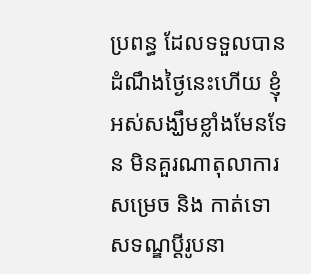ប្រពន្ធ ដែលទទួលបានដំណឹងថ្ងៃនេះហើយ ខ្ញុំអស់សង្ឃឹមខ្លាំងមែនទែន មិនគួរណាតុលាការ សម្រេច និង កាត់ទោសទណ្ឌប្ដីរូបនា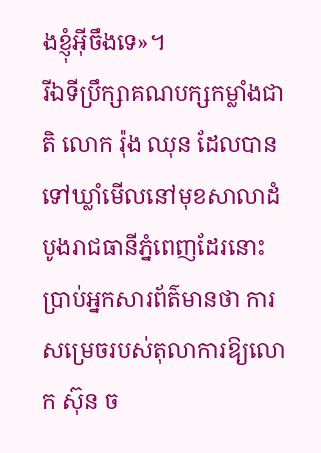ងខ្ញុំអ៊ីចឹងទេ»។
រីឯទីប្រឹក្សាគណបក្សកម្លាំងជាតិ លោក រ៉ុង ឈុន ដែលបានទៅឃ្លាំមើលនៅមុខសាលាដំបូងរាជធានីភ្នំពេញដែរនោះ ប្រាប់អ្នកសារព័ត៌មានថា ការសម្រេចរបស់តុលាការឱ្យលោក ស៊ុន ច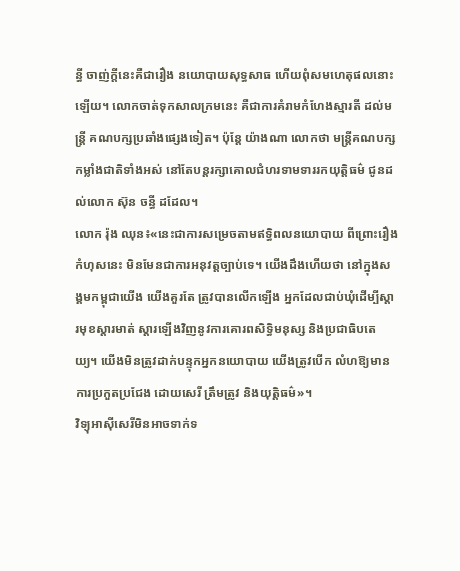ន្ធី ចាញ់ក្ដីនេះគឺជារឿង នយោបាយសុទ្ធសាធ ហើយពុំសមហេតុផលនោះឡើយ។ លោកចាត់ទុកសាលក្រមនេះ គឺជាការគំរាមកំហែងស្មារតី ដល់មន្ត្រី គណបក្សប្រឆាំងផ្សេងទៀត។ ប៉ុន្តែ យ៉ាងណា លោកថា មន្ត្រីគណបក្សកម្លាំងជាតិទាំងអស់ នៅតែបន្តរក្សាគោលជំហរទាមទាររកយុត្តិធម៌ ជូនដល់លោក ស៊ុន ចន្ធី ដដែល។
លោក រ៉ុង ឈុន៖«នេះជាការសម្រេចតាមឥទ្ធិពលនយោបាយ ពីព្រោះរឿងកំហុសនេះ មិនមែនជាការអនុវត្តច្បាប់ទេ។ យើងដឹងហើយថា នៅក្នុងសង្គមកម្ពុជាយើង យើងគួរតែ ត្រូវបានលើកឡើង អ្នកដែលជាប់ឃុំដើម្បីស្ដារមុខស្ដារមាត់ ស្ដារឡើងវិញនូវការគោរពសិទ្ធិមនុស្ស និងប្រជាធិបតេយ្យ។ យើងមិនត្រូវដាក់បន្ទុកអ្នកនយោបាយ យើងត្រូវបើក លំហឱ្យមានការប្រកួតប្រជែង ដោយសេរី ត្រឹមត្រូវ និងយុត្តិធម៌»។
វិទ្យុអាស៊ីសេរីមិនអាចទាក់ទ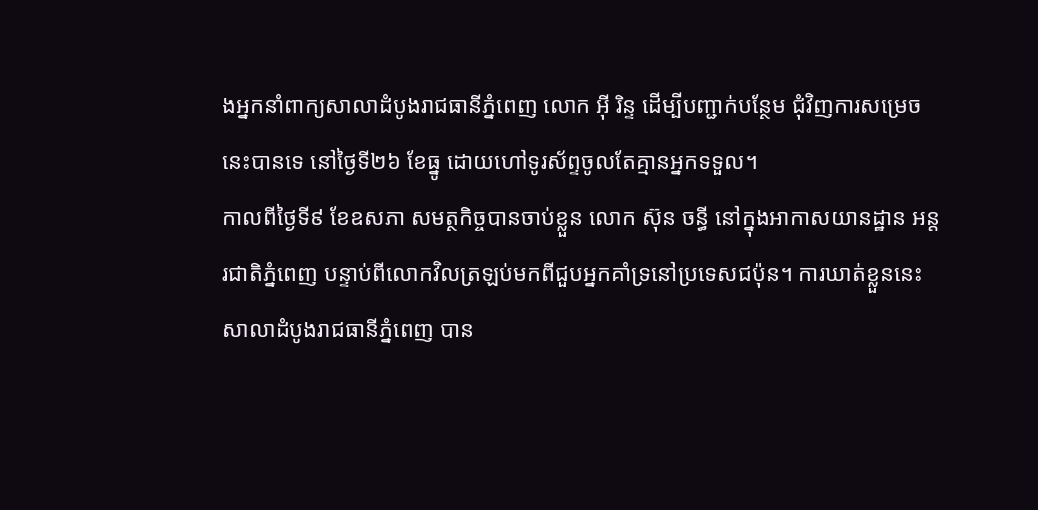ងអ្នកនាំពាក្យសាលាដំបូងរាជធានីភ្នំពេញ លោក អ៊ី រិន្ទ ដើម្បីបញ្ជាក់បន្ថែម ជុំវិញការសម្រេចនេះបានទេ នៅថ្ងៃទី២៦ ខែធ្នូ ដោយហៅទូរស័ព្ទចូលតែគ្មានអ្នកទទួល។
កាលពីថ្ងៃទី៩ ខែឧសភា សមត្ថកិច្ចបានចាប់ខ្លួន លោក ស៊ុន ចន្ធី នៅក្នុងអាកាសយានដ្ឋាន អន្តរជាតិភ្នំពេញ បន្ទាប់ពីលោកវិលត្រឡប់មកពីជួបអ្នកគាំទ្រនៅប្រទេសជប៉ុន។ ការឃាត់ខ្លួននេះ សាលាដំបូងរាជធានីភ្នំពេញ បាន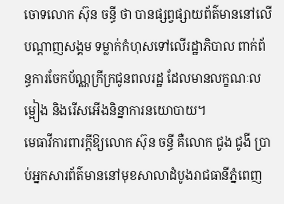ចោទលោក ស៊ុន ចន្ធី ថា បានផ្សព្វផ្សាយព័ត៌មាននៅលើបណ្ដាញសង្គម ទម្លាក់កំហុសទៅលើរដ្ឋាភិបាល ពាក់ព័ន្ធការចែកប័ណ្ណក្រីក្រជូនពលរដ្ឋ ដែលមានលក្ខណៈលម្អៀង និងរើសអើងនិន្នាការនយោបាយ។
មេធាវីការពារក្ដីឱ្យលោក ស៊ុន ចន្ធី គឺលោក ជូង ជូងី ប្រាប់អ្នកសារព័ត៌មាននៅមុខសាលាដំបូងរាជធានីភ្នំពេញ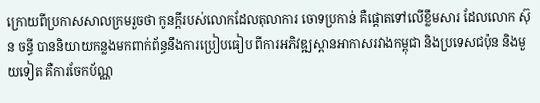ក្រោយពីប្រកាសសាលក្រមរួចថា កូនក្ដីរបស់លោកដែលតុលាការ ចោទប្រកាន់ គឺផ្ដោតទៅលើខ្លឹមសារ ដែលលោក ស៊ុន ចន្ធី បាននិយាយកន្លងមកពាក់ព័ន្ធនឹងការប្រៀបធៀប ពីការអភិវឌ្ឍស្ពានអាកាសរវាងកម្ពុជា និងប្រទេសជប៉ុន និងមួយទៀត គឺការចែកប័ណ្ណ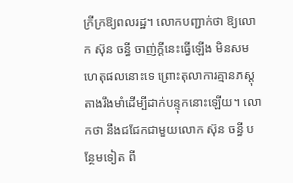ក្រីក្រឱ្យពលរដ្ឋ។ លោកបញ្ជាក់ថា ឱ្យលោក ស៊ុន ចន្ធី ចាញ់ក្ដីនេះធ្វើឡើង មិនសមហេតុផលនោះទេ ព្រោះតុលាការគ្មានភស្តុតាងរឹងមាំដើម្បីដាក់បន្ទុកនោះឡើយ។ លោកថា នឹងជជែកជាមួយលោក ស៊ុន ចន្ធី បន្ថែមទៀត ពី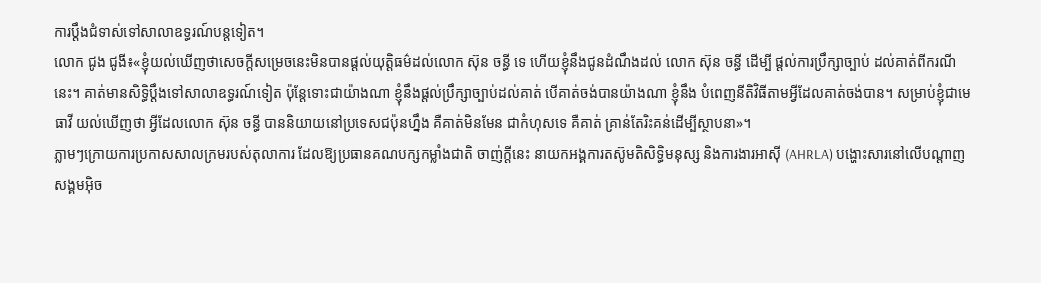ការប្ដឹងជំទាស់ទៅសាលាឧទ្ធរណ៍បន្តទៀត។
លោក ជូង ជូងី៖«ខ្ញុំយល់ឃើញថាសេចក្ដីសម្រេចនេះមិនបានផ្ដល់យុត្តិធម៌ដល់លោក ស៊ុន ចន្ធី ទេ ហើយខ្ញុំនឹងជូនដំណឹងដល់ លោក ស៊ុន ចន្ធី ដើម្បី ផ្ដល់ការប្រឹក្សាច្បាប់ ដល់គាត់ពីករណីនេះ។ គាត់មានសិទ្ធិប្ដឹងទៅសាលាឧទ្ធរណ៍ទៀត ប៉ុន្តែទោះជាយ៉ាងណា ខ្ញុំនឹងផ្ដល់ប្រឹក្សាច្បាប់ដល់គាត់ បើគាត់ចង់បានយ៉ាងណា ខ្ញុំនឹង បំពេញនីតិវិធីតាមអ្វីដែលគាត់ចង់បាន។ សម្រាប់ខ្ញុំជាមេធាវី យល់ឃើញថា អ្វីដែលលោក ស៊ុន ចន្ធី បាននិយាយនៅប្រទេសជប៉ុនហ្នឹង គឺគាត់មិនមែន ជាកំហុសទេ គឺគាត់ គ្រាន់តែរិះគន់ដើម្បីស្ថាបនា»។
ភ្លាមៗក្រោយការប្រកាសសាលក្រមរបស់តុលាការ ដែលឱ្យប្រធានគណបក្សកម្លាំងជាតិ ចាញ់ក្ដីនេះ នាយកអង្គការតស៊ូមតិសិទ្ធិមនុស្ស និងការងារអាស៊ី (AHRLA) បង្ហោះសារនៅលើបណ្ដាញ សង្គមអ៊ិច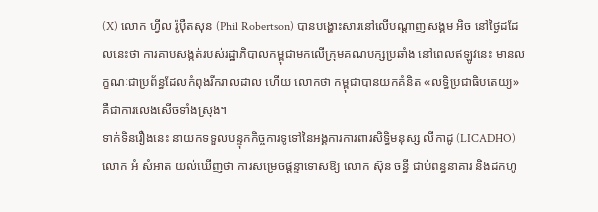(X) លោក ហ្វីល រ៉ូប៉ឺតសុន (Phil Robertson) បានបង្ហោះសារនៅលើបណ្ដាញសង្គម អិច នៅថ្ងៃដដែលនេះថា ការគាបសង្កត់របស់រដ្ឋាភិបាលកម្ពុជាមកលើក្រុមគណបក្សប្រឆាំង នៅពេលឥឡូវនេះ មានលក្ខណៈជាប្រព័ន្ធដែលកំពុងរីករាលដាល ហើយ លោកថា កម្ពុជាបានយកគំនិត «លទ្ធិប្រជាធិបតេយ្យ» គឺជាការលេងសើចទាំងស្រុង។
ទាក់ទិនរឿងនេះ នាយកទទួលបន្ទុកកិច្ចការទូទៅនៃអង្គការការពារសិទ្ធិមនុស្ស លីកាដូ (LICADHO) លោក អំ សំអាត យល់ឃើញថា ការសម្រេចផ្ដន្ទាទោសឱ្យ លោក ស៊ុន ចន្ធី ជាប់ពន្ធនាគារ និងដកហូ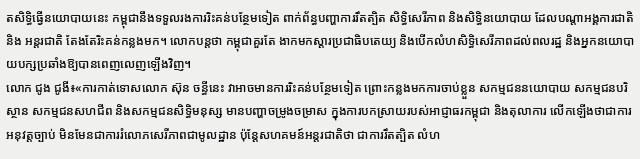តសិទ្ធិធ្វើនយោបាយនេះ កម្ពុជានឹងទទួលរងការរិះគន់បន្ថែមទៀត ពាក់ព័ន្ធបញ្ហាការរឹតត្បិត សិទ្ធិសេរីភាព និងសិទ្ធិនយោបាយ ដែលបណ្ដាអង្គការជាតិ និង អន្តរជាតិ តែងតែរិះគន់កន្លងមក។ លោកបន្តថា កម្ពុជាគួរតែ ងាកមកស្ដារប្រជាធិបតេយ្យ និងបើកលំហសិទ្ធិសេរីភាពដល់ពលរដ្ឋ និងអ្នកនយោបាយបក្សប្រឆាំងឱ្យបានពេញលេញឡើងវិញ។
លោក ជូង ជូងី៖«ការកាត់ទោសលោក ស៊ុន ចន្ធីនេះ វាអាចមានការរិះគន់បន្ថែមទៀត ព្រោះកន្លងមកការចាប់ខ្លួន សកម្មជននយោបាយ សកម្មជនបរិស្ថាន សកម្មជនសហជីព និងសកម្មជនសិទ្ធិមនុស្ស មានបញ្ហាចម្រូងចម្រាស ក្នុងការបកស្រាយរបស់អាជ្ញាធរកម្ពុជា និងតុលាការ លើកឡើងថាជាការអនុវត្តច្បាប់ មិនមែនជាការរំលោភសេរីភាពជាមូលដ្ឋាន ប៉ុន្តែសហគមន៍អន្តរជាតិថា ជាការរឹតត្បិត លំហ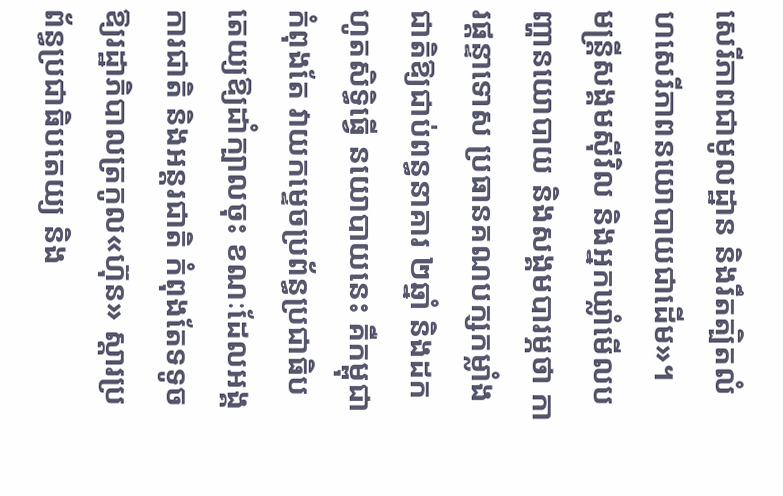សេរីភាពជាមូលដ្ឋាន និងរឹតត្បិតលំហសេរីភាពនយោបាយជាដើម»។
មន្ត្រីសង្គមស៊ីវិល និងអ្នកឃ្លាំមើលបញ្ហានយោបាយ និងសង្គមបារម្ភថា ការផ្ដន្ទាទោស ប្រធានគណបក្សកម្លាំងជាតិឱ្យជាប់ពន្ធនាគារ ២ឆ្នាំ និងដកហូតសិទ្ធិធ្វើ នយោបាយនេះ គឺកម្ពុជាកំពុងតែ វាយកម្ទេចប្រព័ន្ធប្រជាធិបតេយ្យឱ្យដាំក្បាលចុះ ខណៈដែលអង្គការជាតិ និងអន្តរជាតិ កំពុងតែទទូចឱ្យរដ្ឋាភិបាលត្រកូល«ហ៊ុន» ស្ដារប្រព័ន្ធប្រជាធិបតេយ្យ និង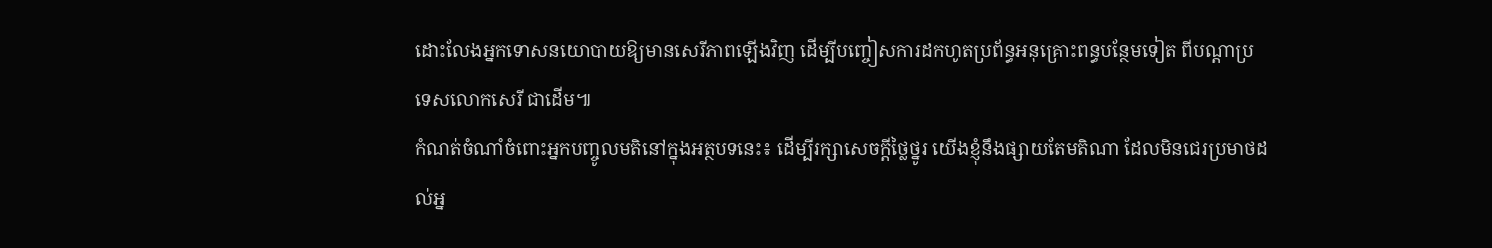ដោះលែងអ្នកទោសនយោបាយឱ្យមានសេរីភាពឡើងវិញ ដើម្បីបញ្ចៀសការដកហូតប្រព័ន្ធអនុគ្រោះពន្ធបន្ថែមទៀត ពីបណ្ដាប្រទេសលោកសេរី ជាដើម៕
កំណត់ចំណាំចំពោះអ្នកបញ្ចូលមតិនៅក្នុងអត្ថបទនេះ៖ ដើម្បីរក្សាសេចក្ដីថ្លៃថ្នូរ យើងខ្ញុំនឹងផ្សាយតែមតិណា ដែលមិនជេរប្រមាថដល់អ្ន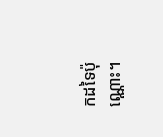កដទៃប៉ុណ្ណោះ។